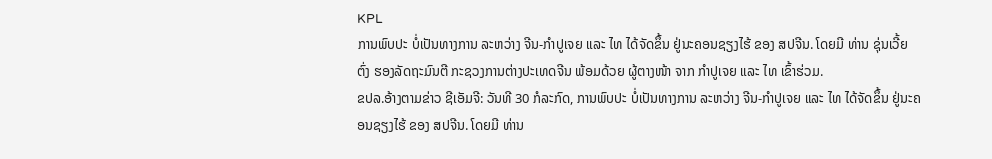KPL
ການພົບປະ ບໍ່ເປັນທາງການ ລະຫວ່າງ ຈີນ-ກຳປູເຈຍ ແລະ ໄທ ໄດ້ຈັດຂຶ້ນ ຢູ່ນະຄອນຊຽງໄຮ້ ຂອງ ສປຈີນ. ໂດຍມີ ທ່ານ ຊຸ່ນເວີ້ຍຕົ່ງ ຮອງລັດຖະມົນຕີ ກະຊວງການຕ່າງປະເທດຈີນ ພ້ອມດ້ວຍ ຜູ້ຕາງໜ້າ ຈາກ ກຳປູເຈຍ ແລະ ໄທ ເຂົ້າຮ່ວມ.
ຂປລ.ອ້າງຕາມຂ່າວ ຊີເອັມຈີ: ວັນທີ 30 ກໍລະກົດ, ການພົບປະ ບໍ່ເປັນທາງການ ລະຫວ່າງ ຈີນ-ກຳປູເຈຍ ແລະ ໄທ ໄດ້ຈັດຂຶ້ນ ຢູ່ນະຄອນຊຽງໄຮ້ ຂອງ ສປຈີນ. ໂດຍມີ ທ່ານ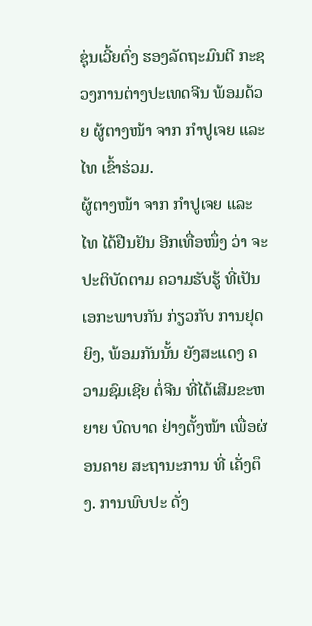ຊຸ່ນເວີ້ຍຕົ່ງ ຮອງລັດຖະມົນຕີ ກະຊວງການຕ່າງປະເທດຈີນ ພ້ອມດ້ວຍ ຜູ້ຕາງໜ້າ ຈາກ ກຳປູເຈຍ ແລະ ໄທ ເຂົ້າຮ່ວມ.
ຜູ້ຕາງໜ້າ ຈາກ ກຳປູເຈຍ ແລະ ໄທ ໄດ້ຢືນຢັນ ອີກເທື່ອໜຶ່ງ ວ່າ ຈະປະຕິບັດຕາມ ຄວາມຮັບຮູ້ ທີ່ເປັນເອກະພາບກັນ ກ່ຽວກັບ ການຢຸດຍິງ, ພ້ອມກັນນັ້ນ ຍັງສະແດງ ຄວາມຊົມເຊີຍ ຕໍ່ຈີນ ທີ່ໄດ້ເສີມຂະຫຍາຍ ບົດບາດ ຢ່າງຕັ້ງໜ້າ ເພື່ອຜ່ອນຄາຍ ສະຖານະການ ທີ່ ເຄັ່ງຕຶງ. ການພົບປະ ດັ່ງ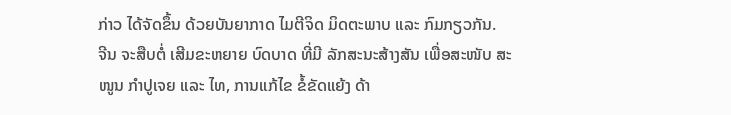ກ່າວ ໄດ້ຈັດຂຶ້ນ ດ້ວຍບັນຍາກາດ ໄມຕີຈິດ ມິດຕະພາບ ແລະ ກົມກຽວກັນ.
ຈີນ ຈະສືບຕໍ່ ເສີມຂະຫຍາຍ ບົດບາດ ທີ່ມີ ລັກສະນະສ້າງສັນ ເພື່ອສະໜັບ ສະໜູນ ກຳປູເຈຍ ແລະ ໄທ, ການແກ້ໄຂ ຂໍ້ຂັດແຍ້ງ ດ້າ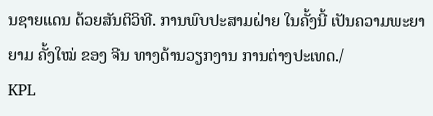ນຊາຍແດນ ດ້ວຍສັນຕິວິທີ. ການພົບປະສາມຝ່າຍ ໃນຄັ້ງນີ້ ເປັນຄວາມພະຍາຍາມ ຄັ້ງໃໝ່ ຂອງ ຈີນ ທາງດ້ານວຽກງານ ການຕ່າງປະເທດ./
KPL